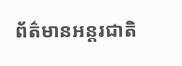ព័ត៌មានអន្តរជាតិ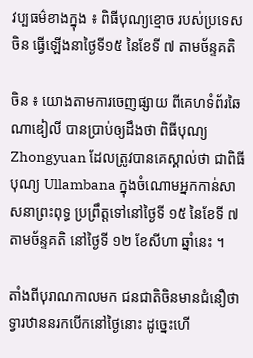វប្បធម៌ខាងក្នុង ៖ ពិធីបុណ្យខ្មោច របស់ប្រទេសចិន ធ្វើឡើងនាថ្ងៃទី១៥ នៃខែទី ៧ តាមច័ន្ទគតិ

ចិន ៖ យោងតាមការចេញផ្សាយ ពីគេហទំព័រឆៃណាឌៀលី បានប្រាប់ឲ្យដឹងថា ពិធីបុណ្យ Zhongyuan ដែលត្រូវបានគេស្គាល់ថា ជាពិធីបុណ្យ Ullambana ក្នុងចំណោមអ្នកកាន់សាសនាព្រះពុទ្ធ ប្រព្រឹត្តទៅនៅថ្ងៃទី ១៥ នៃខែទី ៧ តាមច័ន្ទគតិ នៅថ្ងៃទី ១២ ខែសីហា ឆ្នាំនេះ ។

តាំងពីបុរាណកាលមក ជនជាតិចិនមានជំនឿថា ទ្វារឋាននរកបើកនៅថ្ងៃនោះ ដូច្នេះហើ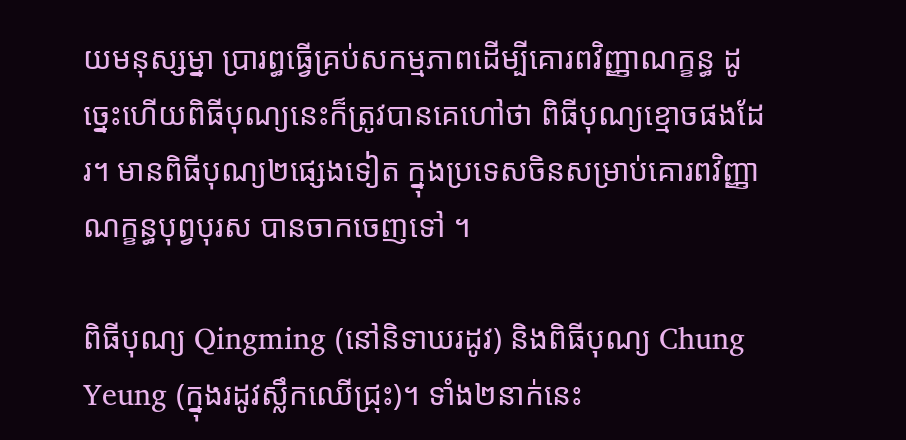យមនុស្សម្នា ប្រារព្ធធ្វើគ្រប់សកម្មភាពដើម្បីគោរពវិញ្ញាណក្ខន្ធ ដូច្នេះហើយពិធីបុណ្យនេះក៏ត្រូវបានគេហៅថា ពិធីបុណ្យខ្មោចផងដែរ។ មានពិធីបុណ្យ២ផ្សេងទៀត ក្នុងប្រទេសចិនសម្រាប់គោរពវិញ្ញាណក្ខន្ធបុព្វបុរស បានចាកចេញទៅ ។

ពិធីបុណ្យ Qingming (នៅនិទាឃរដូវ) និងពិធីបុណ្យ Chung Yeung (ក្នុងរដូវស្លឹកឈើជ្រុះ)។ ទាំង២នាក់នេះ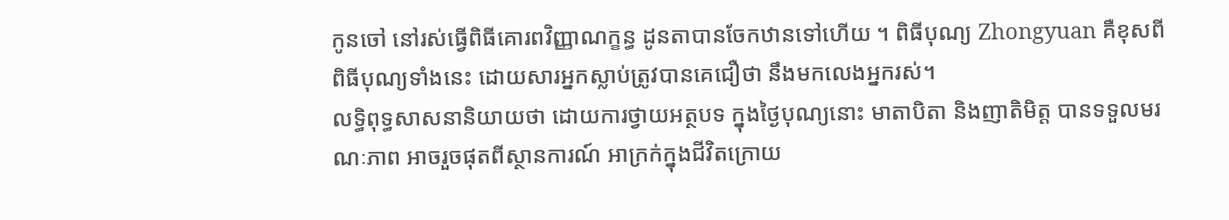កូនចៅ នៅរស់ធ្វើពិធីគោរពវិញ្ញាណក្ខន្ធ ដូនតាបានចែកឋានទៅហើយ ។ ពិធីបុណ្យ Zhongyuan គឺខុសពីពិធីបុណ្យទាំងនេះ ដោយសារអ្នកស្លាប់ត្រូវបានគេជឿថា នឹងមកលេងអ្នករស់។
លទ្ធិពុទ្ធសាសនានិយាយថា ដោយការថ្វាយអត្ថបទ ក្នុងថ្ងៃបុណ្យនោះ មាតាបិតា និងញាតិមិត្ត បានទទួលមរណៈភាព អាចរួចផុតពីស្ថានការណ៍ អាក្រក់ក្នុងជីវិតក្រោយ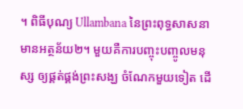។ ពិធីបុណ្យ Ullambana នៃព្រះពុទ្ធសាសនាមានអត្ថន័យ២។ មួយគឺការបញ្ចុះបញ្ចូលមនុស្ស ឲ្យផ្គត់ផ្គង់ព្រះសង្ឃ ចំណែកមួយទៀត ដើ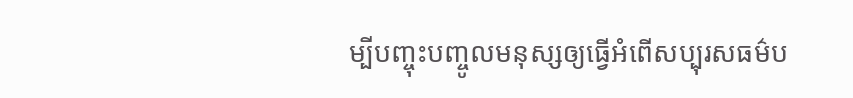ម្បីបញ្ចុះបញ្ចូលមនុស្សឲ្យធ្វើអំពើសប្បុរសធម៌ប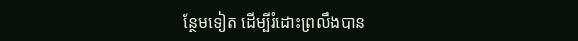ន្ថែមទៀត ដើម្បីរំដោះព្រលឹងបាន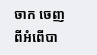ចាក ចេញពីអំពើបា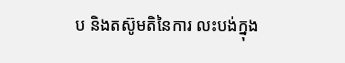ប និងតស៊ូមតិនៃការ លះបង់ក្នុង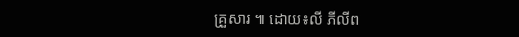គ្រួសារ ៕ ដោយ៖លី ភីលីព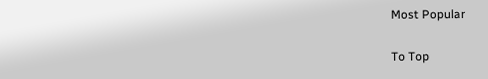Most Popular

To Top